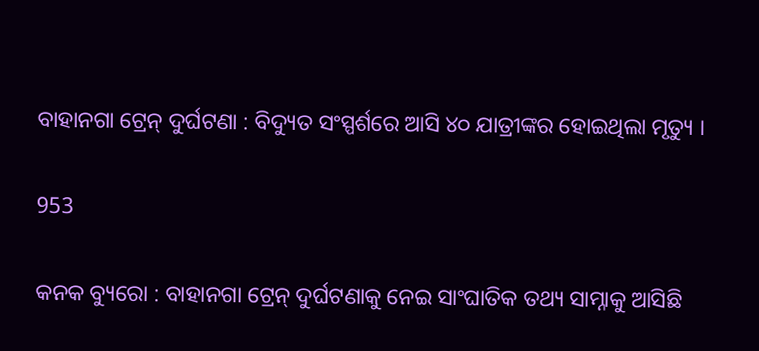ବାହାନଗା ଟ୍ରେନ୍ ଦୁର୍ଘଟଣା : ବିଦ୍ୟୁତ ସଂସ୍ପର୍ଶରେ ଆସି ୪୦ ଯାତ୍ରୀଙ୍କର ହୋଇଥିଲା ମୃତ୍ୟୁ ।

953

କନକ ବ୍ୟୁରୋ : ବାହାନଗା ଟ୍ରେନ୍ ଦୁର୍ଘଟଣାକୁ ନେଇ ସାଂଘାତିକ ତଥ୍ୟ ସାମ୍ନାକୁ ଆସିଛି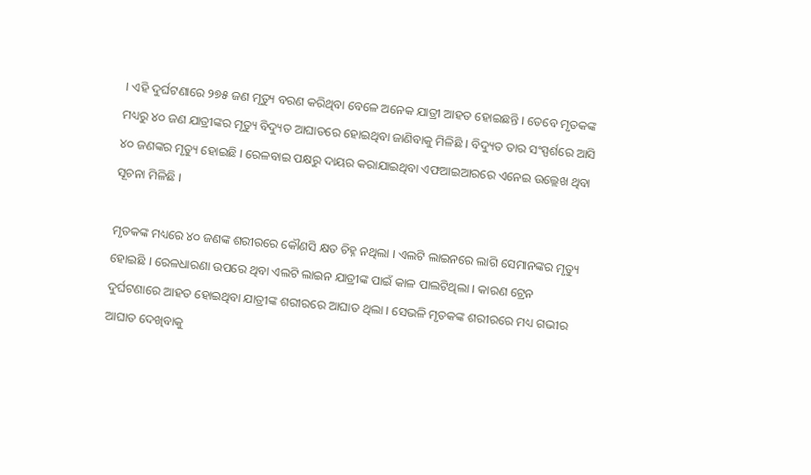। ଏହି ଦୁର୍ଘଟଣାରେ ୨୭୫ ଜଣ ମୃତ୍ୟୁ ବରଣ କରିଥିବା ବେଳେ ଅନେକ ଯାତ୍ରୀ ଆହତ ହୋଇଛନ୍ତି । ତେବେ ମୃତକଙ୍କ ମଧ୍ୟରୁ ୪୦ ଜଣ ଯାତ୍ରୀଙ୍କର ମୃତ୍ୟୁ ବିଦ୍ୟୁତ ଆଘାତରେ ହୋଇଥିବା ଜାଣିବାକୁ ମିଳିଛି । ବିଦ୍ୟୁତ ତାର ସଂସ୍ପର୍ଶରେ ଆସି ୪୦ ଜଣଙ୍କର ମୃତ୍ୟୁ ହୋଇଛି । ରେଳବାଇ ପକ୍ଷରୁ ଦାୟର କରାଯାଇଥିବା ଏଫଆଇଆରରେ ଏନେଇ ଉଲ୍ଲେଖ ଥିବା ସୂଚନା ମିଳିଛି ।

ମୃତକଙ୍କ ମଧ୍ୟରେ ୪୦ ଜଣଙ୍କ ଶରୀରରେ କୌଣସି କ୍ଷତ ଚିହ୍ନ ନଥିଲା । ଏଲଟି ଲାଇନରେ ଲାଗି ସେମାନଙ୍କର ମୃତ୍ୟୁ ହୋଇଛି । ରେଳଧାରଣା ଉପରେ ଥିବା ଏଲଟି ଲାଇନ ଯାତ୍ରୀଙ୍କ ପାଇଁ କାଳ ପାଲଟିଥିଲା । କାରଣ ଟ୍ରେନ ଦୁର୍ଘଟଣାରେ ଆହତ ହୋଇଥିବା ଯାତ୍ରୀଙ୍କ ଶରୀରରେ ଆଘାତ ଥିଲା । ସେଭଳି ମୃତକଙ୍କ ଶରୀରରେ ମଧ୍ୟ ଗଭୀର ଆଘାତ ଦେଖିବାକୁ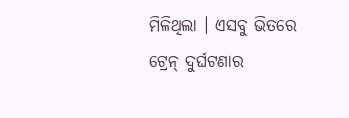ମିଳିଥିଲା । ଏସବୁ ଭିତରେ ଟ୍ରେନ୍ ଦୁର୍ଘଟଣାର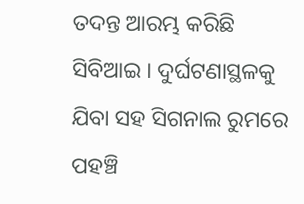ତଦନ୍ତ ଆରମ୍ଭ କରିଛି ସିବିଆଇ । ଦୁର୍ଘଟଣାସ୍ଥଳକୁ ଯିବା ସହ ସିଗନାଲ ରୁମରେ ପହଞ୍ଚି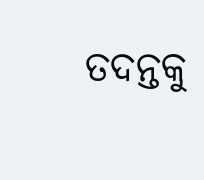ତଦନ୍ତକୁ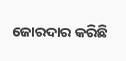ଜୋରଦାର କରିଛି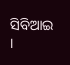ସିବିଆଇ ।